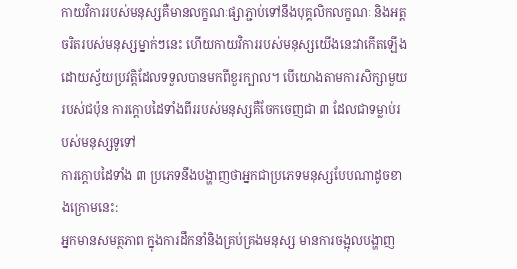កាយវិការរបស់មនុស្សគឺមានលក្ខណៈផ្សាភ្ជាប់ទៅនឹងបុគ្គលិកលក្ខណៈ និងអត្តចរិតរបស់មនុស្សម្នាក់ៗនេះ ហើយកាយវិការរបស់មនុស្សយើងនេះវាកើតឡើងដោយស្វ័យប្រវត្តិដែលទទួលបានមកពីខួរក្បាល។ បើយោងតាមការសិក្សាមួយរបស់ជប៉ុន ការក្តោបដៃទាំងពីររបស់មនុស្សគឺចែកចេញជា ៣ ដែលជាទម្លាប់របស់មនុស្សទូទៅ
ការក្តោបដៃទាំង ៣ ប្រភេទនឹងបង្ហាញថាអ្នកជាប្រភេទមនុស្សបែបណាដូចខាងក្រោមនេះ:
អ្នកមានសមត្ថភាព ក្នុងការដឹកនាំនិងគ្រប់គ្រងមនុស្ស មានការចង្អុលបង្ហាញ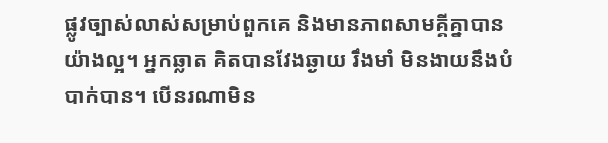ផ្លូវច្បាស់លាស់សម្រាប់ពួកគេ និងមានភាពសាមគ្គីគ្នាបានយ៉ាងល្អ។ អ្នកឆ្លាត គិតបានវែងឆ្ងាយ រឹងមាំ មិនងាយនឹងបំបាក់បាន។ បើនរណាមិន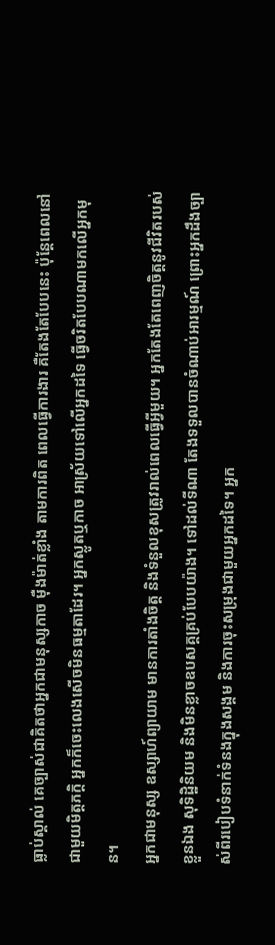ធ្លាប់ស្គាល់ គេច្បាស់ជាគិតថាអ្នកជាមនុស្សកាច ម៉ឺងម៉ាត់ខ្លាំង តាមការពិត ពេលធ្វើការងារ គឺតែងតែបែបនេះ ប៉ុន្តែពេលនៅជាមួយមិត្តភក្ដិ អ្នកក៏ចេះលេងសើចមិនធម្មតាដែរ។ អ្នកស្លូតឬកាច អាស្រ័យទៅលើអ្នកដទៃ ធ្វើចរិតបែបណាមកលើអ្នកមុន។
អ្នកជាមនុស្ស ឧស្សាហ៍ព្យាយាម មានការតាំងចិត្ត និងទំនួលខុសត្រូវរាល់ពេលធ្វើអ្វីមួយ។ អ្នកតែងតែពេញចិត្តនូវជីវិតរបស់ខ្លួនឯង សុទិដ្ឋិនិយម និងមិនខ្លាចឧបសគ្គគ្រប់បែបយ៉ាង។ ទៅដល់ទីណា តែងទទួលបានចំណាប់អារម្មណ៍ ព្រោះអ្នកដឹងច្បាស់ពីរបៀបទំនាក់ទំនងក្នុងសង្គម និងការចុះសម្រុងជាមួយអ្នកដទៃ។ អ្នក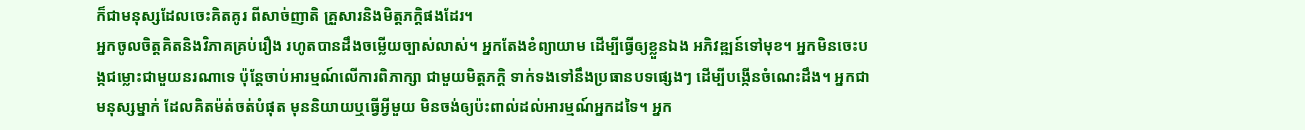ក៏ជាមនុស្សដែលចេះគិតគូរ ពីសាច់ញាតិ គ្រួសារនិងមិត្តភក្តិផងដែរ។
អ្នកចូលចិត្តគិតនិងវិភាគគ្រប់រឿង រហូតបានដឹងចម្លើយច្បាស់លាស់។ អ្នកតែងខំព្យាយាម ដើម្បីធ្វើឲ្យខ្លួនឯង អភិវឌ្ឍន៍ទៅមុខ។ អ្នកមិនចេះបង្កជម្លោះជាមួយនរណាទេ ប៉ុន្តែចាប់អារម្មណ៍លើការពិភាក្សា ជាមួយមិត្តភក្តិ ទាក់ទងទៅនឹងប្រធានបទផ្សេងៗ ដើម្បីបង្កើនចំណេះដឹង។ អ្នកជាមនុស្សម្នាក់ ដែលគិតម៉ត់ចត់បំផុត មុននិយាយឬធ្វើអ្វីមួយ មិនចង់ឲ្យប៉ះពាល់ដល់អារម្មណ៍អ្នកដទៃ។ អ្នក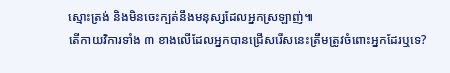ស្មោះត្រង់ និងមិនចេះក្បត់នឹងមនុស្សដែលអ្នកស្រឡាញ់៕
តើកាយវិការទាំង ៣ ខាងលើដែលអ្នកបានជ្រើសរើសនេះត្រឹមត្រូវចំពោះអ្នកដែរឬទេ?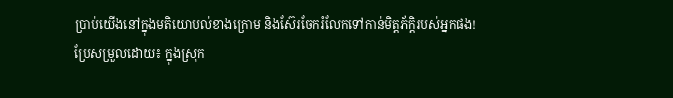ប្រាប់យើងនៅក្នុងមតិយោបល់ខាងក្រោម និងស៊ែរចែករំលែកទៅកាន់មិត្តភ័ក្តិរបស់អ្នកផង!
ប្រែសម្រួលដោយ៖ ក្នុងស្រុក